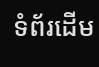ទំព័រដើម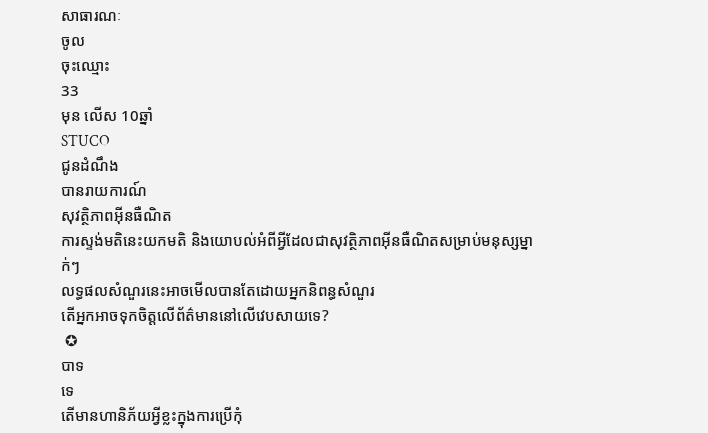សាធារណៈ
ចូល
ចុះឈ្មោះ
33
មុន លើស 10ឆ្នាំ
STUCO
ជូនដំណឹង
បានរាយការណ៍
សុវត្ថិភាពអ៊ីនធឺណិត
ការស្ទង់មតិនេះយកមតិ និងយោបល់អំពីអ្វីដែលជាសុវត្ថិភាពអ៊ីនធឺណិតសម្រាប់មនុស្សម្នាក់ៗ
លទ្ធផលសំណួរនេះអាចមើលបានតែដោយអ្នកនិពន្ធសំណួរ
តើអ្នកអាចទុកចិត្តលើព័ត៌មាននៅលើវេបសាយទេ?
 ✪
បាទ
ទេ
តើមានហានិភ័យអ្វីខ្លះក្នុងការប្រើកុំ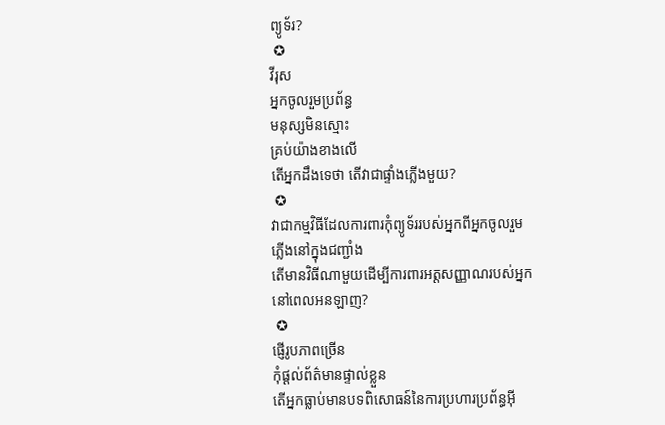ព្យូទ័រ?
 ✪
វីរុស
អ្នកចូលរួមប្រព័ន្ធ
មនុស្សមិនស្មោះ
គ្រប់យ៉ាងខាងលើ
តើអ្នកដឹងទេថា តើវាជាផ្ទាំងភ្លើងមួយ?
 ✪
វាជាកម្មវិធីដែលការពារកុំព្យូទ័ររបស់អ្នកពីអ្នកចូលរួម
ភ្លើងនៅក្នុងជញ្ជាំង
តើមានវិធីណាមួយដើម្បីការពារអត្តសញ្ញាណរបស់អ្នកនៅពេលអនឡាញ?
 ✪
ផ្ញើរូបភាពច្រើន
កុំផ្តល់ព័ត៌មានផ្ទាល់ខ្លួន
តើអ្នកធ្លាប់មានបទពិសោធន៍នៃការប្រហារប្រព័ន្ធអ៊ី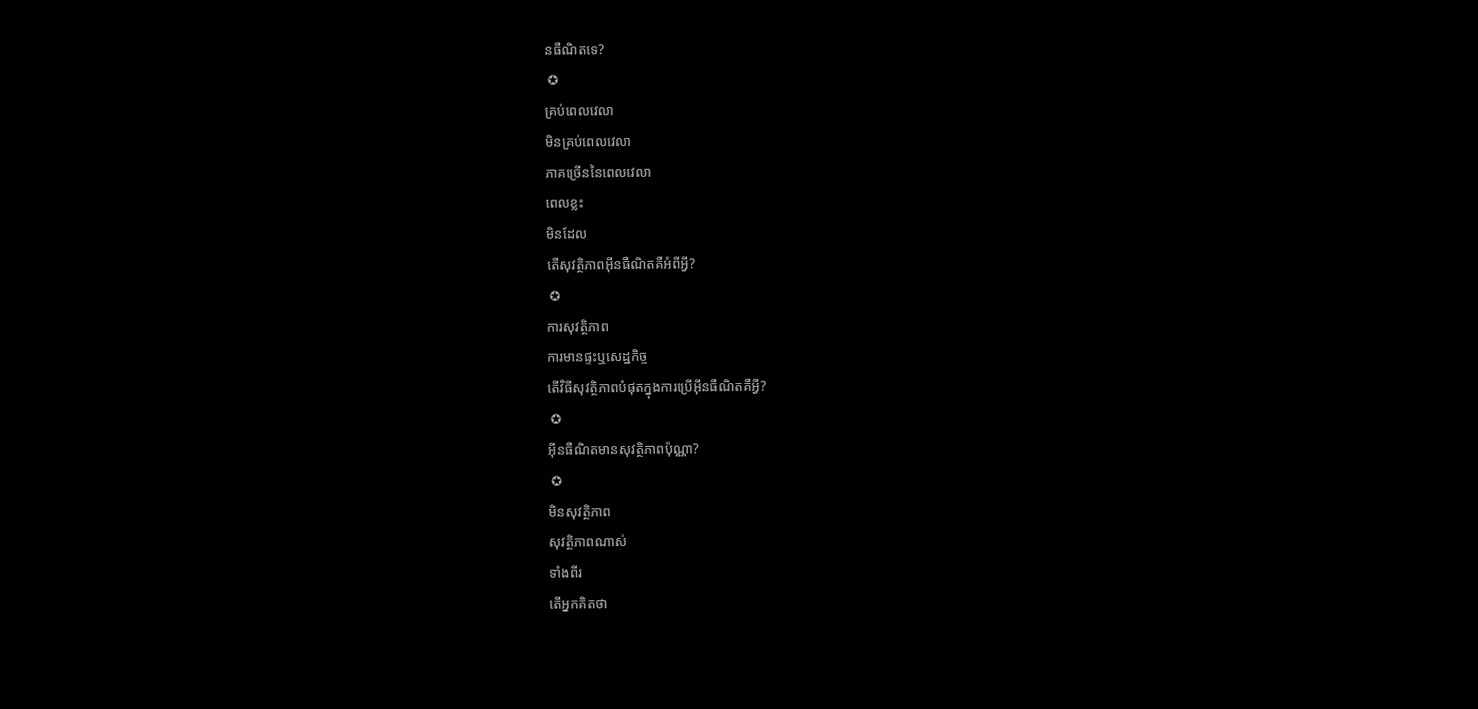នធឺណិតទេ?
 ✪
គ្រប់ពេលវេលា
មិនគ្រប់ពេលវេលា
ភាគច្រើននៃពេលវេលា
ពេលខ្លះ
មិនដែល
តើសុវត្ថិភាពអ៊ីនធឺណិតគឺអំពីអ្វី?
 ✪
ការសុវត្ថិភាព
ការមានផ្ទះឬសេដ្ឋកិច្ច
តើវិធីសុវត្ថិភាពបំផុតក្នុងការប្រើអ៊ីនធឺណិតគឺអ្វី?
 ✪
អ៊ីនធឺណិតមានសុវត្ថិភាពប៉ុណ្ណា?
 ✪
មិនសុវត្ថិភាព
សុវត្ថិភាពណាស់
ទាំងពីរ
តើអ្នកគិតថា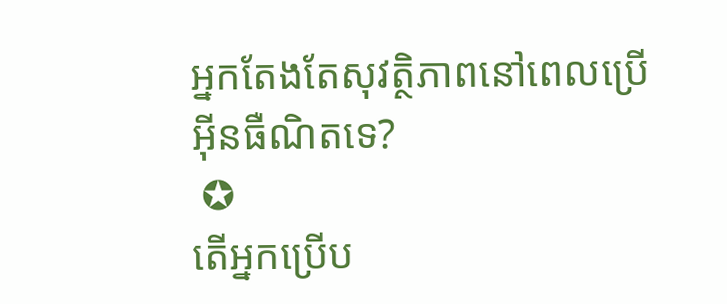អ្នកតែងតែសុវត្ថិភាពនៅពេលប្រើអ៊ីនធឺណិតទេ?
 ✪
តើអ្នកប្រើប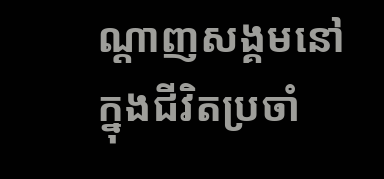ណ្តាញសង្គមនៅក្នុងជីវិតប្រចាំ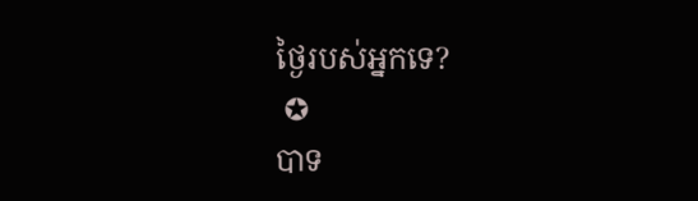ថ្ងៃរបស់អ្នកទេ?
 ✪
បាទ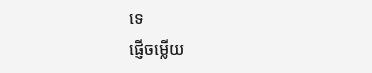ទេ
ផ្ញើចម្លើយ